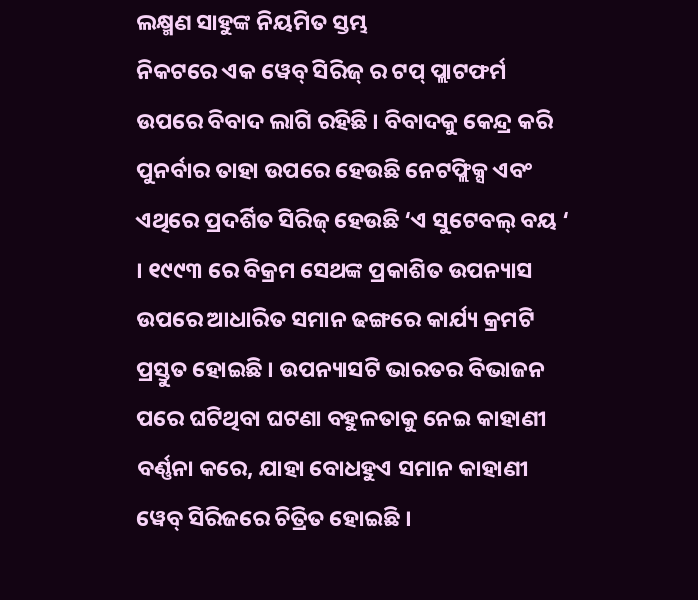ଲକ୍ଷ୍ମଣ ସାହୁଙ୍କ ନିୟମିତ ସ୍ତମ୍ଭ
ନିକଟରେ ଏକ ୱେବ୍ ସିରିଜ୍ ର ଟପ୍ ପ୍ଲାଟଫର୍ମ ଉପରେ ବିବାଦ ଲାଗି ରହିଛି । ବିବାଦକୁ କେନ୍ଦ୍ର କରି ପୁନର୍ବାର ତାହା ଉପରେ ହେଉଛି ନେଟଫ୍ଲିକ୍ସ ଏବଂ ଏଥିରେ ପ୍ରଦର୍ଶିତ ସିରିଜ୍ ହେଉଛି ‘ଏ ସୁଟେବଲ୍ ବୟ ‘ । ୧୯୯୩ ରେ ବିକ୍ରମ ସେଥଙ୍କ ପ୍ରକାଶିତ ଉପନ୍ୟାସ ଉପରେ ଆଧାରିତ ସମାନ ଢଙ୍ଗରେ କାର୍ଯ୍ୟ କ୍ରମଟି ପ୍ରସ୍ତୁତ ହୋଇଛି । ଉପନ୍ୟାସଟି ଭାରତର ବିଭାଜନ ପରେ ଘଟିଥିବା ଘଟଣା ବହୁଳତାକୁ ନେଇ କାହାଣୀ ବର୍ଣ୍ଣନା କରେ, ଯାହା ବୋଧହୁଏ ସମାନ କାହାଣୀ ୱେବ୍ ସିରିଜରେ ଚିତ୍ରିତ ହୋଇଛି ।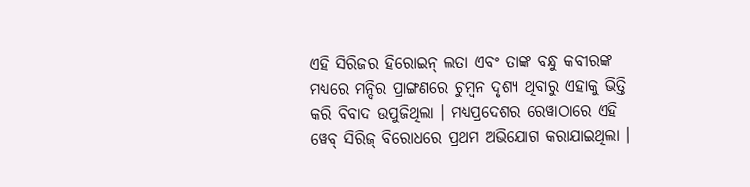ଏହି ସିରିଜର ହିରୋଇନ୍ ଲତା ଏବଂ ତାଙ୍କ ବନ୍ଧୁ କବୀରଙ୍କ ମଧ୍ୟରେ ମନ୍ଦିର ପ୍ରାଙ୍ଗଣରେ ଚୁମ୍ବନ ଦୃଶ୍ୟ ଥିବାରୁ ଏହାକୁ ଭିତ୍ତି କରି ବିବାଦ ଉପୁଜିଥିଲା । ମଧ୍ୟପ୍ରଦେଶର ରେୱାଠାରେ ଏହି ୱେବ୍ ସିରିଜ୍ ବିରୋଧରେ ପ୍ରଥମ ଅଭିଯୋଗ କରାଯାଇଥିଲା ।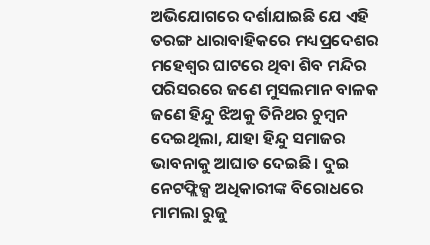ଅଭିଯୋଗରେ ଦର୍ଶାଯାଇଛି ଯେ ଏହି ତରଙ୍ଗ ଧାରାବାହିକରେ ମଧ୍ୟପ୍ରଦେଶର ମହେଶ୍ୱର ଘାଟରେ ଥିବା ଶିବ ମନ୍ଦିର ପରିସରରେ ଜଣେ ମୁସଲମାନ ବାଳକ ଜଣେ ହିନ୍ଦୁ ଝିଅକୁ ତିନିଥର ଚୁମ୍ବନ ଦେଇଥିଲା, ଯାହା ହିନ୍ଦୁ ସମାଜର ଭାବନାକୁ ଆଘାତ ଦେଇଛି । ଦୁଇ ନେଟଫ୍ଲିକ୍ସ ଅଧିକାରୀଙ୍କ ବିରୋଧରେ ମାମଲା ରୁଜୁ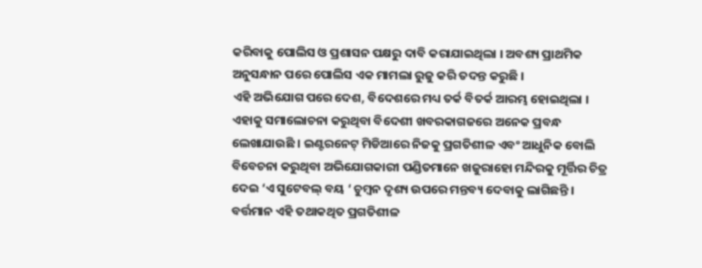କରିବାକୁ ପୋଲିସ ଓ ପ୍ରଶାସନ ପକ୍ଷରୁ ଦାବି କରାଯାଇଥିଲା । ଅବଶ୍ୟ ପ୍ରାଥମିକ ଅନୁସନ୍ଧାନ ପରେ ପୋଲିସ ଏକ ମାମଲା ରୁଜୁ କରି ତଦନ୍ତ କରୁଛି ।
ଏହି ଅଭିଯୋଗ ପରେ ଦେଶ, ବିଦେଶରେ ମଧ୍ୟ ତର୍କ ବିତର୍କ ଆରମ୍ଭ ହୋଇଥିଲା । ଏହାକୁ ସମାଲୋଚନା କରୁଥିବା ବିଦେଶୀ ଖବରକାଗଜରେ ଅନେକ ପ୍ରବନ୍ଧ ଲେଖାଯାଉଛି । ଇଣ୍ଟରନେଟ୍ ମିଡିଆରେ ନିଜକୁ ପ୍ରଗତିଶୀଳ ଏବଂ ଆଧୁନିକ ବୋଲି ବିବେଚନା କରୁଥିବା ଅଭିଯୋଗକାରୀ ପଣ୍ଡିତମାନେ ଖଜୁରାହୋ ମନ୍ଦିରକୁ ମୂର୍ତ୍ତିର ଚିତ୍ର ଦେଇ ‘ଏ ସୁଟେବଲ୍ ବୟ ‘ ଚୁମ୍ବନ ଦୃଶ୍ୟ ଉପରେ ମନ୍ତବ୍ୟ ଦେବାକୁ ଲାଗିଛନ୍ତି । ବର୍ତ୍ତମାନ ଏହି ତଥାକଥିତ ପ୍ରଗତିଶୀଳ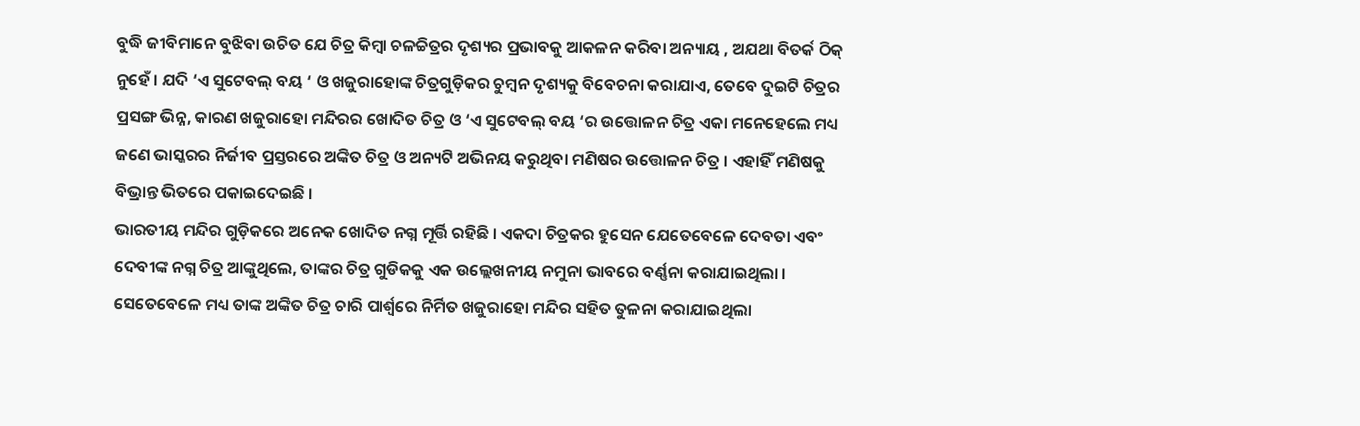ବୁଦ୍ଧି ଜୀବିମାନେ ବୁଝିବା ଉଚିତ ଯେ ଚିତ୍ର କିମ୍ବା ଚଳଚ୍ଚିତ୍ରର ଦୃଶ୍ୟର ପ୍ରଭାବକୁ ଆକଳନ କରିବା ଅନ୍ୟାୟ , ଅଯଥା ବିତର୍କ ଠିକ୍ ନୁହେଁ । ଯଦି ‘ଏ ସୁଟେବଲ୍ ବୟ ‘ ଓ ଖଜୁରାହୋଙ୍କ ଚିତ୍ରଗୁଡ଼ିକର ଚୁମ୍ବନ ଦୃଶ୍ୟକୁ ବିବେଚନା କରାଯାଏ, ତେବେ ଦୁଇଟି ଚିତ୍ରର ପ୍ରସଙ୍ଗ ଭିନ୍ନ, କାରଣ ଖଜୁରାହୋ ମନ୍ଦିରର ଖୋଦିତ ଚିତ୍ର ଓ ‘ଏ ସୁଟେବଲ୍ ବୟ ‘ର ଉତ୍ତୋଳନ ଚିତ୍ର ଏକା ମନେହେଲେ ମଧ୍ୟ ଜଣେ ଭାସ୍କରର ନିର୍ଜୀବ ପ୍ରସ୍ତରରେ ଅଙ୍କିତ ଚିତ୍ର ଓ ଅନ୍ୟଟି ଅଭିନୟ କରୁଥିବା ମଣିଷର ଉତ୍ତୋଳନ ଚିତ୍ର । ଏହାହିଁ ମଣିଷକୁ ବିଭ୍ରାନ୍ତ ଭିତରେ ପକାଇଦେଇଛି ।
ଭାରତୀୟ ମନ୍ଦିର ଗୁଡ଼ିକରେ ଅନେକ ଖୋଦିତ ନଗ୍ନ ମୂର୍ତ୍ତି ରହିଛି । ଏକଦା ଚିତ୍ରକର ହୁସେନ ଯେତେବେଳେ ଦେବତା ଏବଂ ଦେବୀଙ୍କ ନଗ୍ନ ଚିତ୍ର ଆଙ୍କୁଥିଲେ, ତାଙ୍କର ଚିତ୍ର ଗୁଡିକକୁ ଏକ ଉଲ୍ଲେଖନୀୟ ନମୁନା ଭାବରେ ବର୍ଣ୍ଣନା କରାଯାଇଥିଲା । ସେତେବେଳେ ମଧ୍ୟ ତାଙ୍କ ଅଙ୍କିତ ଚିତ୍ର ଚାରି ପାର୍ଶ୍ୱରେ ନିର୍ମିତ ଖଜୁରାହୋ ମନ୍ଦିର ସହିତ ତୁଳନା କରାଯାଇଥିଲା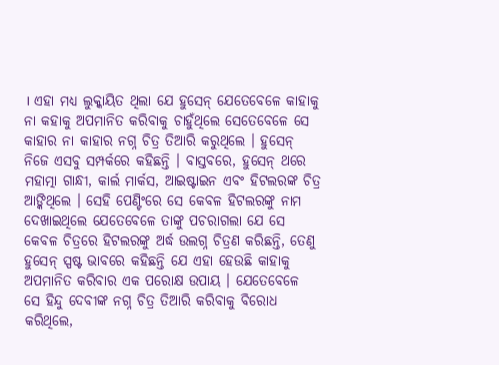। ଏହା ମଧ୍ୟ ଲୁକ୍କାୟିତ ଥିଲା ଯେ ହୁସେନ୍ ଯେତେବେଳେ କାହାକୁ ନା କହାକୁ ଅପମାନିତ କରିବାକୁ ଚାହୁଁଥିଲେ ସେତେବେଳେ ସେ କାହାର ନା କାହାର ନଗ୍ନ ଚିତ୍ର ତିଆରି କରୁଥିଲେ । ହୁସେନ୍ ନିଜେ ଏସବୁ ସମ୍ପର୍କରେ କହିଛନ୍ତି । ବାସ୍ତବରେ, ହୁସେନ୍ ଥରେ ମହାତ୍ମା ଗାନ୍ଧୀ, କାର୍ଲ ମାର୍କସ, ଆଇଷ୍ଟାଇନ ଏବଂ ହିଟଲରଙ୍କ ଚିତ୍ର ଆଙ୍କିଥିଲେ । ସେହି ପେଣ୍ଟିଂରେ ସେ କେବଳ ହିଟଲରଙ୍କୁ ନାମ ଦେଖାଇଥିଲେ ଯେତେବେଳେ ତାଙ୍କୁ ପଚରାଗଲା ଯେ ସେ କେବଳ ଚିତ୍ରରେ ହିଟଲରଙ୍କୁ ଅର୍ଦ୍ଧ ଉଲଗ୍ନ ଚିତ୍ରଣ କରିଛନ୍ତି, ତେଣୁ ହୁସେନ୍ ସ୍ପଷ୍ଟ ଭାବରେ କହିଛନ୍ତି ଯେ ଏହା ହେଉଛି କାହାକୁ ଅପମାନିତ କରିବାର ଏକ ପରୋକ୍ଷ ଉପାୟ । ଯେତେବେଳେ ସେ ହିନ୍ଦୁ ଦେବୀଙ୍କ ନଗ୍ନ ଚିତ୍ର ତିଆରି କରିବାକୁ ବିରୋଧ କରିଥିଲେ,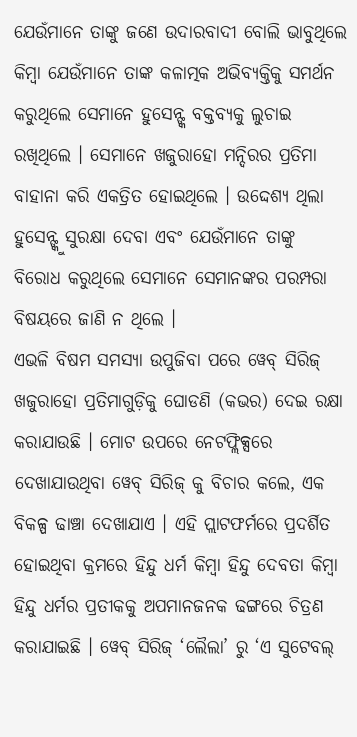ଯେଉଁମାନେ ତାଙ୍କୁ ଜଣେ ଉଦାରବାଦୀ ବୋଲି ଭାବୁଥିଲେ କିମ୍ବା ଯେଉଁମାନେ ତାଙ୍କ କଳାତ୍ମକ ଅଭିବ୍ୟକ୍ତିକୁ ସମର୍ଥନ କରୁଥିଲେ ସେମାନେ ହୁସେନ୍ଙ୍କ ବକ୍ତବ୍ୟକୁ ଲୁଚାଇ ରଖିଥିଲେ । ସେମାନେ ଖଜୁରାହୋ ମନ୍ଦିରର ପ୍ରତିମା ବାହାନା କରି ଏକତ୍ରିତ ହୋଇଥିଲେ । ଉଦ୍ଦେଶ୍ୟ ଥିଲା ହୁସେନ୍ଙ୍କୁ ସୁରକ୍ଷା ଦେବା ଏବଂ ଯେଉଁମାନେ ତାଙ୍କୁ ବିରୋଧ କରୁଥିଲେ ସେମାନେ ସେମାନଙ୍କର ପରମ୍ପରା ବିଷୟରେ ଜାଣି ନ ଥିଲେ ।
ଏଭଳି ବିଷମ ସମସ୍ୟା ଉପୁଜିବା ପରେ ୱେବ୍ ସିରିଜ୍ ଖଜୁରାହୋ ପ୍ରତିମାଗୁଡ଼ିକୁ ଘୋଡଣି (କଭର) ଦେଇ ରକ୍ଷା କରାଯାଉଛି । ମୋଟ ଉପରେ ନେଟଫ୍ଲିକ୍ସରେ ଦେଖାଯାଉଥିବା ୱେବ୍ ସିରିଜ୍ କୁ ବିଚାର କଲେ, ଏକ ବିକଳ୍ପ ଢାଞ୍ଚା ଦେଖାଯାଏ । ଏହି ପ୍ଲାଟଫର୍ମରେ ପ୍ରଦର୍ଶିତ ହୋଇଥିବା କ୍ରମରେ ହିନ୍ଦୁ ଧର୍ମ କିମ୍ବା ହିନ୍ଦୁ ଦେବତା କିମ୍ବା ହିନ୍ଦୁ ଧର୍ମର ପ୍ରତୀକକୁ ଅପମାନଜନକ ଢଙ୍ଗରେ ଚିତ୍ରଣ କରାଯାଇଛି । ୱେବ୍ ସିରିଜ୍ ‘ଲୈଲା’ ରୁ ‘ଏ ସୁଟେବଲ୍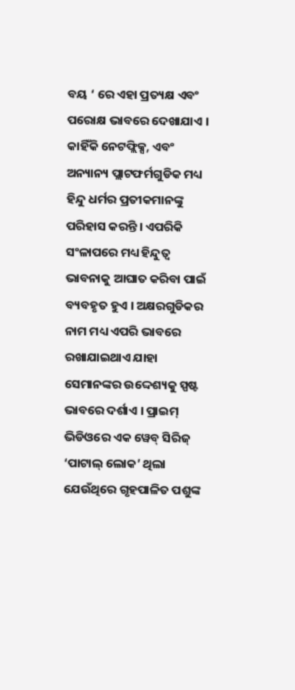ବୟ ‘ ରେ ଏହା ପ୍ରତ୍ୟକ୍ଷ ଏବଂ ପରୋକ୍ଷ ଭାବରେ ଦେଖାଯାଏ । କାହିଁକି ନେଟଫ୍ଲିକ୍ସ, ଏବଂ ଅନ୍ୟାନ୍ୟ ପ୍ଲାଟଫର୍ମଗୁଡିକ ମଧ୍ୟ ହିନ୍ଦୁ ଧର୍ମର ପ୍ରତୀକମାନଙ୍କୁ ପରିହାସ କରନ୍ତି । ଏପରିକି ସଂଳାପରେ ମଧ୍ୟ ହିନ୍ଦୁତ୍ୱ ଭାବନାକୁ ଆଘାତ କରିବା ପାଇଁ ବ୍ୟବହୃତ ହୁଏ । ଅକ୍ଷରଗୁଡିକର ନାମ ମଧ୍ୟ ଏପରି ଭାବରେ ରଖାଯାଇଥାଏ ଯାହା ସେମାନଙ୍କର ଉଦ୍ଦେଶ୍ୟକୁ ସ୍ପଷ୍ଟ ଭାବରେ ଦର୍ଶାଏ । ପ୍ରାଇମ୍ ଭିଡିଓରେ ଏକ ୱେବ୍ ସିରିଜ୍ ‘ପାଟାଲ୍ ଲୋକ’ ଥିଲା ଯେଉଁଥିରେ ଗୃହପାଳିତ ପଶୁଙ୍କ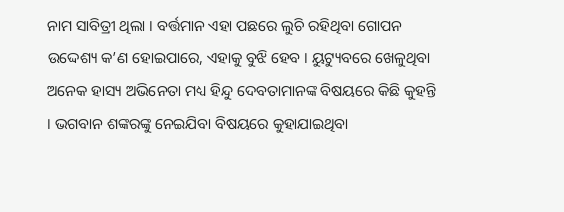ନାମ ସାବିତ୍ରୀ ଥିଲା । ବର୍ତ୍ତମାନ ଏହା ପଛରେ ଲୁଚି ରହିଥିବା ଗୋପନ ଉଦ୍ଦେଶ୍ୟ କ’ଣ ହୋଇପାରେ, ଏହାକୁ ବୁଝି ହେବ । ୟୁଟ୍ୟୁବରେ ଖେଳୁଥିବା ଅନେକ ହାସ୍ୟ ଅଭିନେତା ମଧ୍ୟ ହିନ୍ଦୁ ଦେବତାମାନଙ୍କ ବିଷୟରେ କିଛି କୁହନ୍ତି । ଭଗବାନ ଶଙ୍କରଙ୍କୁ ନେଇଯିବା ବିଷୟରେ କୁହାଯାଇଥିବା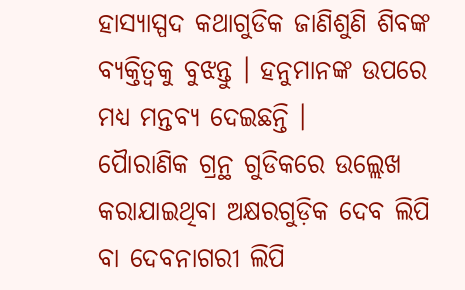ହାସ୍ୟାସ୍ପଦ କଥାଗୁଡିକ ଜାଣିଶୁଣି ଶିବଙ୍କ ବ୍ୟକ୍ତିତ୍ୱକୁ ବୁଝନ୍ତୁ । ହନୁମାନଙ୍କ ଉପରେ ମଧ୍ୟ ମନ୍ତବ୍ୟ ଦେଇଛନ୍ତି ।
ପୈାରାଣିକ ଗ୍ରନ୍ଥ ଗୁଡିକରେ ଉଲ୍ଲେଖ କରାଯାଇଥିବା ଅକ୍ଷରଗୁଡ଼ିକ ଦେବ ଲିପି ବା ଦେବନାଗରୀ ଲିପି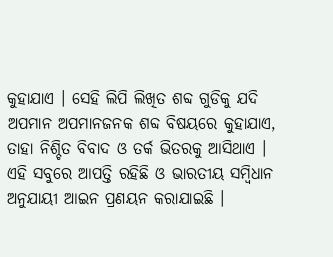କୁହାଯାଏ । ସେହି ଲିପି ଲିଖିତ ଶବ୍ଦ ଗୁଡିକୁ ଯଦି ଅପମାନ ଅପମାନଜନକ ଶବ୍ଦ ବିଷୟରେ କୁହାଯାଏ, ତାହା ନିଶ୍ଚିତ ବିବାଦ ଓ ତର୍କ ଭିତରକୁ ଆସିଥାଏ । ଏହି ସବୁରେ ଆପତ୍ତି ରହିଛି ଓ ଭାରତୀୟ ସମ୍ବିଧାନ ଅନୁଯାୟୀ ଆଇନ ପ୍ରଣୟନ କରାଯାଇଛି ।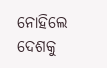ନୋହିଲେ ଦେଶକୁ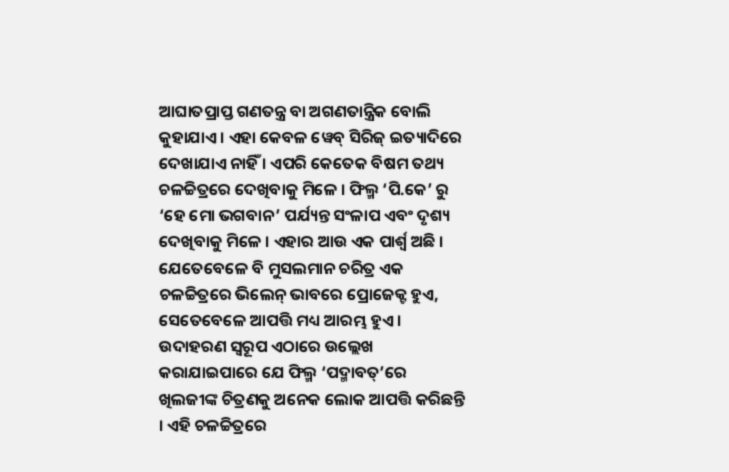ଆଘାତପ୍ରାପ୍ତ ଗଣତନ୍ତ୍ର ବା ଅଗଣତାନ୍ତ୍ରିକ ବୋଲି କୁହାଯାଏ । ଏହା କେବଳ ୱେବ୍ ସିରିଜ୍ ଇତ୍ୟାଦିରେ ଦେଖାଯାଏ ନାହିଁ । ଏପରି କେତେକ ବିଷମ ତଥ୍ୟ ଚଳଚ୍ଚିତ୍ରରେ ଦେଖିବାକୁ ମିଳେ । ଫିଲ୍ମ ‘ପି.କେ’ ରୁ ‘ହେ ମୋ ଭଗବାନ’ ପର୍ଯ୍ୟନ୍ତ ସଂଳାପ ଏବଂ ଦୃଶ୍ୟ ଦେଖିବାକୁ ମିଳେ । ଏହାର ଆଉ ଏକ ପାର୍ଶ୍ୱ ଅଛି । ଯେତେବେଳେ ବି ମୁସଲମାନ ଚରିତ୍ର ଏକ ଚଳଚ୍ଚିତ୍ରରେ ଭିଲେନ୍ ଭାବରେ ପ୍ରୋଜେକ୍ଟ ହୁଏ, ସେତେବେଳେ ଆପତ୍ତି ମଧ୍ୟ ଆରମ୍ଭ ହୁଏ । ଉଦାହରଣ ସ୍ୱରୂପ ଏଠାରେ ଉଲ୍ଲେଖ କରାଯାଇପାରେ ଯେ ଫିଲ୍ମ ‘ପଦ୍ମାବତ୍’ରେ ଖିଲଜୀଙ୍କ ଚିତ୍ରଣକୁ ଅନେକ ଲୋକ ଆପତ୍ତି କରିଛନ୍ତି । ଏହି ଚଳଚ୍ଚିତ୍ରରେ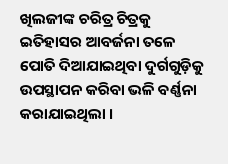ଖିଲଜୀଙ୍କ ଚରିତ୍ର ଚିତ୍ରକୁ ଇତିହାସର ଆବର୍ଜନା ତଳେ ପୋତି ଦିଆଯାଇଥିବା ଦୁର୍ଗଗୁଡ଼ିକୁ ଉପସ୍ଥାପନ କରିବା ଭଳି ବର୍ଣ୍ଣନା କରାଯାଇଥିଲା ।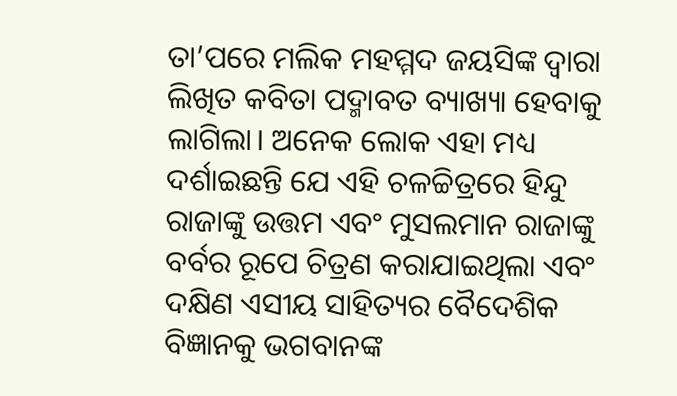ତା’ପରେ ମଲିକ ମହମ୍ମଦ ଜୟସିଙ୍କ ଦ୍ୱାରା ଲିଖିତ କବିତା ପଦ୍ମାବତ ବ୍ୟାଖ୍ୟା ହେବାକୁ ଲାଗିଲା। ଅନେକ ଲୋକ ଏହା ମଧ୍ୟ ଦର୍ଶାଇଛନ୍ତି ଯେ ଏହି ଚଳଚ୍ଚିତ୍ରରେ ହିନ୍ଦୁ ରାଜାଙ୍କୁ ଉତ୍ତମ ଏବଂ ମୁସଲମାନ ରାଜାଙ୍କୁ ବର୍ବର ରୂପେ ଚିତ୍ରଣ କରାଯାଇଥିଲା ଏବଂ ଦକ୍ଷିଣ ଏସୀୟ ସାହିତ୍ୟର ବୈଦେଶିକ ବିଜ୍ଞାନକୁ ଭଗବାନଙ୍କ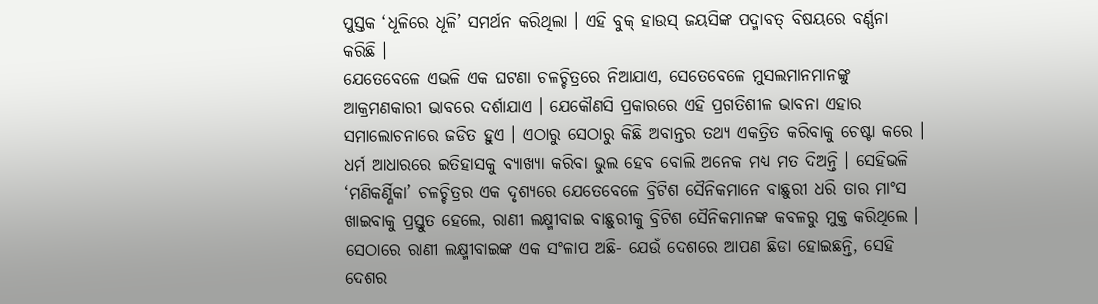ପୁସ୍ତକ ‘ଧୂଳିରେ ଧୂଳି’ ସମର୍ଥନ କରିଥିଲା । ଏହି ବୁକ୍ ହାଉସ୍ ଜୟସିଙ୍କ ପଦ୍ମାବତ୍ ବିଷୟରେ ବର୍ଣ୍ଣନା କରିଛି ।
ଯେତେବେଳେ ଏଭଳି ଏକ ଘଟଣା ଚଳଚ୍ଚିତ୍ରରେ ନିଆଯାଏ, ସେତେବେଳେ ମୁସଲମାନମାନଙ୍କୁ ଆକ୍ରମଣକାରୀ ଭାବରେ ଦର୍ଶାଯାଏ । ଯେକୌଣସି ପ୍ରକାରରେ ଏହି ପ୍ରଗତିଶୀଳ ଭାବନା ଏହାର ସମାଲୋଚନାରେ ଜଡିତ ହୁଏ । ଏଠାରୁ ସେଠାରୁ କିଛି ଅବାନ୍ତର ତଥ୍ୟ ଏକତ୍ରିତ କରିବାକୁ ଚେଷ୍ଟା କରେ । ଧର୍ମ ଆଧାରରେ ଇତିହାସକୁ ବ୍ୟାଖ୍ୟା କରିବା ଭୁଲ ହେବ ବୋଲି ଅନେକ ମଧ୍ୟ ମତ ଦିଅନ୍ତି । ସେହିଭଳି ‘ମଣିକର୍ଣ୍ଣିକା’ ଚଳଚ୍ଚିତ୍ରର ଏକ ଦୃଶ୍ୟରେ ଯେତେବେଳେ ବ୍ରିଟିଶ ସୈନିକମାନେ ବାଛୁରୀ ଧରି ତାର ମାଂସ ଖାଇବାକୁ ପ୍ରସ୍ତୁତ ହେଲେ, ରାଣୀ ଲକ୍ଷ୍ମୀବାଇ ବାଛୁରୀକୁ ବ୍ରିଟିଶ ସୈନିକମାନଙ୍କ କବଳରୁ ମୁକ୍ତ କରିଥିଲେ । ସେଠାରେ ରାଣୀ ଲକ୍ଷ୍ମୀବାଇଙ୍କ ଏକ ସଂଳାପ ଅଛି- ଯେଉଁ ଦେଶରେ ଆପଣ ଛିଡା ହୋଇଛନ୍ତି, ସେହି ଦେଶର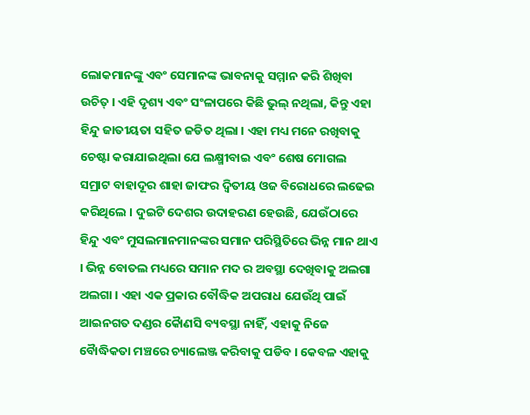ଲୋକମାନଙ୍କୁ ଏବଂ ସେମାନଙ୍କ ଭାବନାକୁ ସମ୍ମାନ କରି ଶିଖିବା ଉଚିତ୍ । ଏହି ଦୃଶ୍ୟ ଏବଂ ସଂଳାପରେ କିଛି ଭୁଲ୍ ନଥିଲା, କିନ୍ତୁ ଏହା ହିନ୍ଦୁ ଜାତୀୟତା ସହିତ ଜଡିତ ଥିଲା । ଏହା ମଧ୍ୟ ମନେ ରଖିବାକୁ ଚେଷ୍ଟା କରାଯାଇଥିଲା ଯେ ଲକ୍ଷ୍ମୀବାଇ ଏବଂ ଶେଷ ମୋଗଲ ସମ୍ରାଟ ବାହାଦୂର ଶାହା ଜାଫର ଦ୍ୱିତୀୟ ଓଜ ବିରୋଧରେ ଲଢେଇ କରିଥିଲେ । ଦୁଇଟି ଦେଶର ଉଦାହରଣ ହେଉଛି, ଯେଉଁଠାରେ ହିନ୍ଦୁ ଏବଂ ମୁସଲମାନମାନଙ୍କର ସମାନ ପରିସ୍ଥିତିରେ ଭିନ୍ନ ମାନ ଥାଏ । ଭିନ୍ନ ବୋତଲ ମଧ୍ୟରେ ସମାନ ମଦ ର ଅବସ୍ଥା ଦେଖିବାକୁ ଅଲଗା ଅଲଗା । ଏହା ଏକ ପ୍ରକାର ବୌଦ୍ଧିକ ଅପରାଧ ଯେଉଁଥି ପାଇଁ ଆଇନଗତ ଦଣ୍ଡର କୈାଣସି ବ୍ୟବସ୍ଥା ନାହିଁ, ଏହାକୁ ନିଜେ ବୋୖଦ୍ଧିକତା ମଞ୍ଚରେ ଚ୍ୟାଲେଞ୍ଜ କରିବାକୁ ପଡିବ । କେବଳ ଏହାକୁ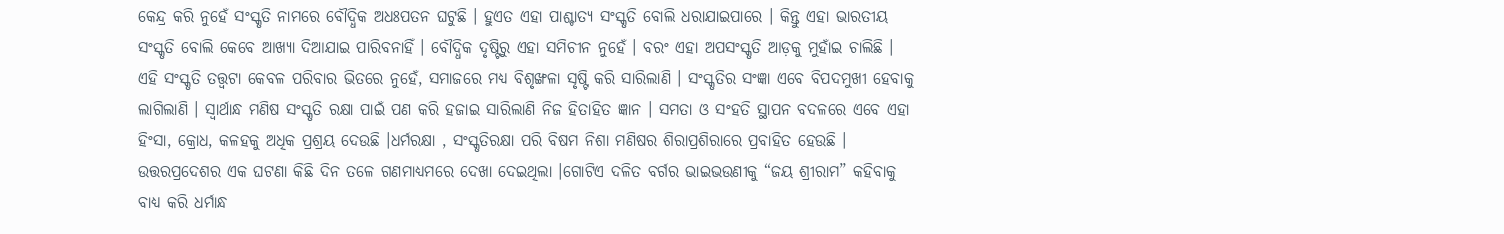କେନ୍ଦ୍ର କରି ନୁହେଁ ସଂସ୍କୃତି ନାମରେ ବୌଦ୍ଧିକ ଅଧଃପତନ ଘଟୁଛି । ହୁଏତ ଏହା ପାଶ୍ଚାତ୍ୟ ସଂସ୍କୃତି ବୋଲି ଧରାଯାଇପାରେ । କିନ୍ତୁ ଏହା ଭାରତୀୟ ସଂସ୍କୃତି ବୋଲି କେବେ ଆଖ୍ୟା ଦିଆଯାଇ ପାରିବନାହିଁ । ବୌଦ୍ଧିକ ଦୃଷ୍ଟିରୁ ଏହା ସମିଚୀନ ନୁହେଁ । ବରଂ ଏହା ଅପସଂସ୍କୃତି ଆଡ଼କୁ ମୁହାଁଇ ଚାଲିଛି ।
ଏହି ସଂସ୍କୃତି ତତ୍ତ୍ୱଟା କେବଳ ପରିବାର ଭିତରେ ନୁହେଁ, ସମାଜରେ ମଧ୍ୟ ବିଶୃଙ୍ଖଳା ସୃଷ୍ଟି କରି ସାରିଲାଣି । ସଂସ୍କୃତିର ସଂଜ୍ଞା ଏବେ ବିପଦମୁଖୀ ହେବାକୁ ଲାଗିଲାଣି । ସ୍ୱାର୍ଥାନ୍ଧ ମଣିଷ ସଂସ୍କୃତି ରକ୍ଷା ପାଇଁ ପଣ କରି ହଜାଇ ସାରିଲାଣି ନିଜ ହିତାହିତ ଜ୍ଞାନ । ସମତା ଓ ସଂହତି ସ୍ଥାପନ ବଦଳରେ ଏବେ ଏହା ହିଂସା, କ୍ରୋଧ, କଳହକୁ ଅଧିକ ପ୍ରଶ୍ରୟ ଦେଉଛି ।ଧର୍ମରକ୍ଷା , ସଂସ୍କୃତିରକ୍ଷା ପରି ବିଷମ ନିଶା ମଣିଷର ଶିରାପ୍ରଶିରାରେ ପ୍ରବାହିତ ହେଉଛି । ଉତ୍ତରପ୍ରଦେଶର ଏକ ଘଟଣା କିଛି ଦିନ ତଳେ ଗଣମାଧ୍ୟମରେ ଦେଖା ଦେଇଥିଲା ।ଗୋଟିଏ ଦଳିତ ବର୍ଗର ଭାଇଭଉଣୀକୁ “ଜୟ ଶ୍ରୀରାମ” କହିବାକୁ ବାଧ୍ୟ କରି ଧର୍ମାନ୍ଧ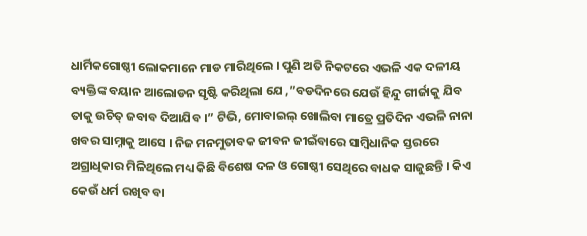ଧାର୍ମିକଗୋଷ୍ଠୀ ଲୋକମାନେ ମାଡ ମାରିଥିଲେ । ପୁଣି ଅତି ନିକଟରେ ଏଭଳି ଏକ ଦଳୀୟ ବ୍ୟକ୍ତିଙ୍କ ବୟାନ ଆଲୋଡନ ସୃଷ୍ଟି କରିଥିଲା ଯେ ,”ବଡଦିନରେ ଯେଉଁ ହିନ୍ଦୁ ଗୀର୍ଜାକୁ ଯିବ ତାକୁ ଉଚିତ୍ ଜବାବ ଦିଆଯିବ ।” ଟିଭି, ମୋବାଇଲ୍ ଖୋଲିବା ମାତ୍ରେ ପ୍ରତିଦିନ ଏଭଳି ନାନା ଖବର ସାମ୍ନାକୁ ଆସେ । ନିଜ ମନମୁତାବକ ଜୀବନ ଜୀଇଁବାରେ ସାମ୍ବିଧାନିକ ସ୍ତରରେ ଅଗ୍ରାଧିକାର ମିଳିଥିଲେ ମଧ୍ୟ କିଛି ବିଶେଷ ଦଳ ଓ ଗୋଷ୍ଠୀ ସେଥିରେ ବାଧକ ସାଜୁଛନ୍ତି । କିଏ କେଉଁ ଧର୍ମ ରଖିବ ବା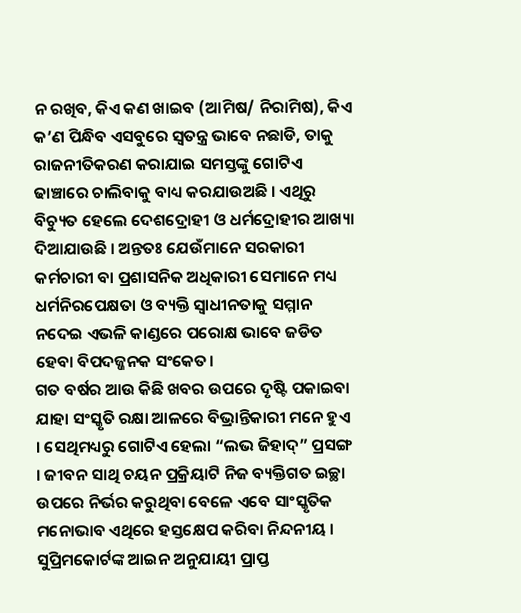ନ ରଖିବ, କିଏ କଣ ଖାଇବ (ଆମିଷ/ ନିରାମିଷ), କିଏ କ’ଣ ପିନ୍ଧିବ ଏସବୁରେ ସ୍ୱତନ୍ତ୍ର ଭାବେ ନଛାଡି, ତାକୁ ରାଜନୀତିକରଣ କରାଯାଇ ସମସ୍ତଙ୍କୁ ଗୋଟିଏ ଢାଞ୍ଚାରେ ଚାଲିବାକୁ ବାଧ୍ୟ କରଯାଉଅଛି । ଏଥିରୁ ବିଚ୍ୟୁତ ହେଲେ ଦେଶଦ୍ରୋହୀ ଓ ଧର୍ମଦ୍ରୋହୀର ଆଖ୍ୟା ଦିଆଯାଉଛି । ଅନ୍ତତଃ ଯେଉଁମାନେ ସରକାରୀ କର୍ମଚାରୀ ବା ପ୍ରଶାସନିକ ଅଧିକାରୀ ସେମାନେ ମଧ୍ୟ ଧର୍ମନିରପେକ୍ଷତା ଓ ବ୍ୟକ୍ତି ସ୍ୱାଧୀନତାକୁ ସମ୍ମାନ ନଦେଇ ଏଭଳି କାଣ୍ଡରେ ପରୋକ୍ଷ ଭାବେ ଜଡିତ ହେବା ବିପଦଜ୍ଜନକ ସଂକେତ।
ଗତ ବର୍ଷର ଆଉ କିଛି ଖବର ଉପରେ ଦୃଷ୍ଟି ପକାଇବା ଯାହା ସଂସ୍କୃତି ରକ୍ଷା ଆଳରେ ବିଭ୍ରାନ୍ତିକାରୀ ମନେ ହୁଏ । ସେଥିମଧ୍ୟରୁ ଗୋଟିଏ ହେଲା “ଲଭ ଜିହାଦ୍” ପ୍ରସଙ୍ଗ । ଜୀବନ ସାଥି ଚୟନ ପ୍ରକ୍ରିୟାଟି ନିଜ ବ୍ୟକ୍ତିଗତ ଇଚ୍ଛା ଉପରେ ନିର୍ଭର କରୁଥିବା ବେଳେ ଏବେ ସାଂସ୍କୃତିକ ମନୋଭାବ ଏଥିରେ ହସ୍ତକ୍ଷେପ କରିବା ନିନ୍ଦନୀୟ । ସୁପ୍ରିମକୋର୍ଟଙ୍କ ଆଇନ ଅନୁଯାୟୀ ପ୍ରାପ୍ତ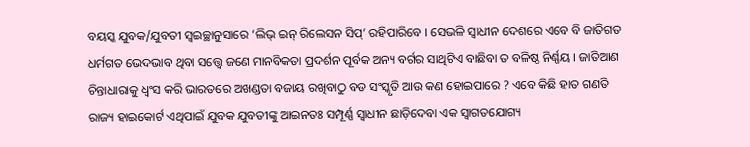ବୟସ୍କ ଯୁବକ/ଯୁବତୀ ସ୍ୱଇଚ୍ଛାନୁସାରେ ‘ଲିଭ୍ ଇନ୍ ରିଲେସନ ସିପ୍’ ରହିପାରିବେ । ସେଭଳି ସ୍ୱାଧୀନ ଦେଶରେ ଏବେ ବି ଜାତିଗତ ଧର୍ମଗତ ଭେଦଭାବ ଥିବା ସତ୍ତ୍ୱେ ଜଣେ ମାନବିକତା ପ୍ରଦର୍ଶନ ପୂର୍ବକ ଅନ୍ୟ ବର୍ଗର ସାଥିଟିଏ ବାଛିବା ତ ବଳିଷ୍ଠ ନିର୍ଣ୍ଣୟ । ଜାତିଆଣ ଚିନ୍ତାଧାରାକୁ ଧ୍ବଂସ କରି ଭାରତରେ ଅଖଣ୍ଡତା ବଜାୟ ରଖିବାଠୁ ବଡ ସଂସ୍କୃତି ଆଉ କଣ ହୋଇପାରେ ? ଏବେ କିଛି ହାତ ଗଣତି ରାଜ୍ୟ ହାଇକୋର୍ଟ ଏଥିପାଇଁ ଯୁବକ ଯୁବତୀଙ୍କୁ ଆଇନତଃ ସମ୍ପୂର୍ଣ୍ଣ ସ୍ୱାଧୀନ ଛାଡ଼ିଦେବା ଏକ ସ୍ୱାଗତଯୋଗ୍ୟ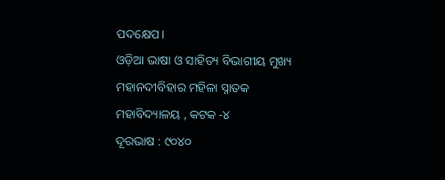ପଦକ୍ଷେପ।
ଓଡ଼ିଆ ଭାଷା ଓ ସାହିତ୍ୟ ବିଭାଗୀୟ ମୁଖ୍ୟ
ମହାନଦୀବିହାର ମହିଳା ସ୍ନାତକ ମହାବିଦ୍ୟାଳୟ , କଟକ -୪
ଦୂରଭାଷ : ୯୦୪୦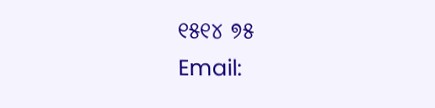୧୫୧୪ ୭୫
Email: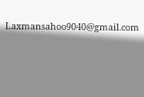Laxmansahoo9040@gmail.com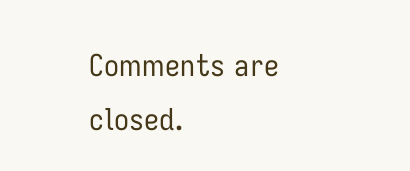Comments are closed.